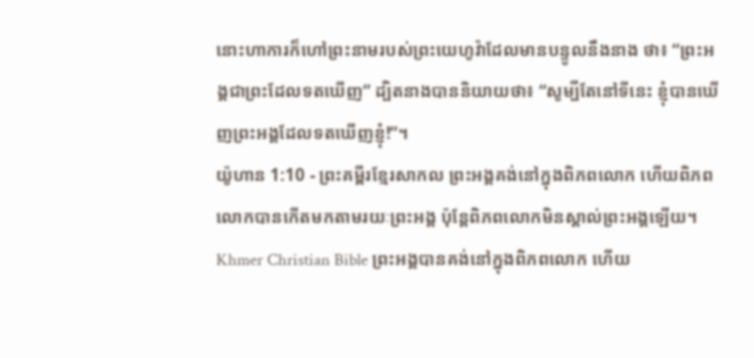នោះហាការក៏ហៅព្រះនាមរបស់ព្រះយេហូវ៉ាដែលមានបន្ទូលនឹងនាង ថា៖ “ព្រះអង្គជាព្រះដែលទតឃើញ” ដ្បិតនាងបាននិយាយថា៖ “សូម្បីតែនៅទីនេះ ខ្ញុំបានឃើញព្រះអង្គដែលទតឃើញខ្ញុំ!”។
យ៉ូហាន 1:10 - ព្រះគម្ពីរខ្មែរសាកល ព្រះអង្គគង់នៅក្នុងពិភពលោក ហើយពិភពលោកបានកើតមកតាមរយៈព្រះអង្គ ប៉ុន្តែពិភពលោកមិនស្គាល់ព្រះអង្គឡើយ។ Khmer Christian Bible ព្រះអង្គបានគង់នៅក្នុងពិភពលោក ហើយ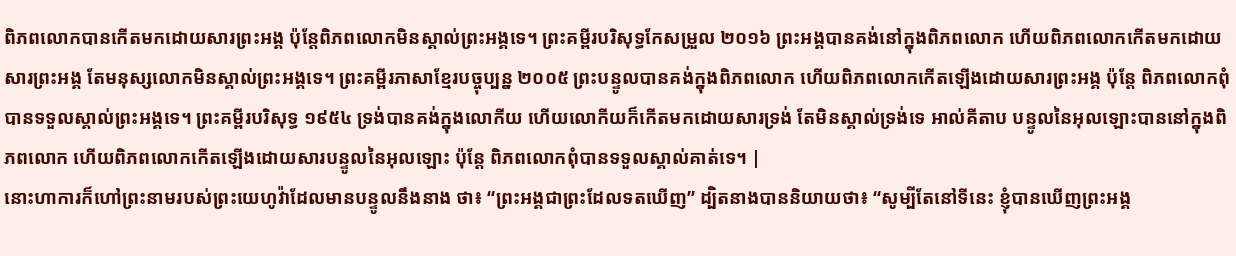ពិភពលោកបានកើតមកដោយសារព្រះអង្គ ប៉ុន្ដែពិភពលោកមិនស្គាល់ព្រះអង្គទេ។ ព្រះគម្ពីរបរិសុទ្ធកែសម្រួល ២០១៦ ព្រះអង្គបានគង់នៅក្នុងពិភពលោក ហើយពិភពលោកកើតមកដោយសារព្រះអង្គ តែមនុស្សលោកមិនស្គាល់ព្រះអង្គទេ។ ព្រះគម្ពីរភាសាខ្មែរបច្ចុប្បន្ន ២០០៥ ព្រះបន្ទូលបានគង់ក្នុងពិភពលោក ហើយពិភពលោកកើតឡើងដោយសារព្រះអង្គ ប៉ុន្តែ ពិភពលោកពុំបានទទួលស្គាល់ព្រះអង្គទេ។ ព្រះគម្ពីរបរិសុទ្ធ ១៩៥៤ ទ្រង់បានគង់ក្នុងលោកីយ ហើយលោកីយក៏កើតមកដោយសារទ្រង់ តែមិនស្គាល់ទ្រង់ទេ អាល់គីតាប បន្ទូលនៃអុលឡោះបាននៅក្នុងពិភពលោក ហើយពិភពលោកកើតឡើងដោយសារបន្ទូលនៃអុលឡោះ ប៉ុន្ដែ ពិភពលោកពុំបានទទួលស្គាល់គាត់ទេ។ |
នោះហាការក៏ហៅព្រះនាមរបស់ព្រះយេហូវ៉ាដែលមានបន្ទូលនឹងនាង ថា៖ “ព្រះអង្គជាព្រះដែលទតឃើញ” ដ្បិតនាងបាននិយាយថា៖ “សូម្បីតែនៅទីនេះ ខ្ញុំបានឃើញព្រះអង្គ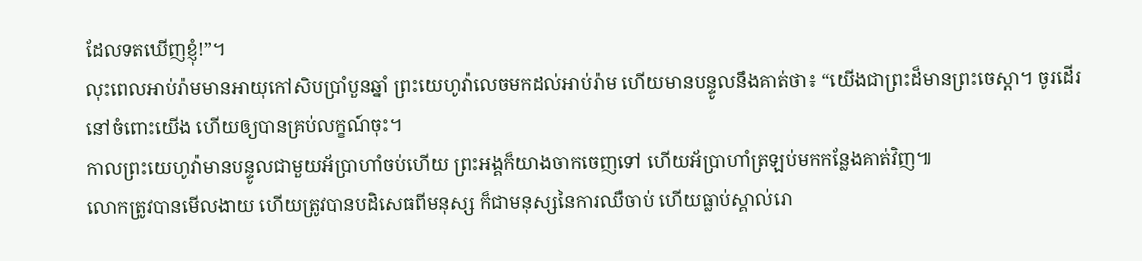ដែលទតឃើញខ្ញុំ!”។
លុះពេលអាប់រ៉ាមមានអាយុកៅសិបប្រាំបួនឆ្នាំ ព្រះយេហូវ៉ាលេចមកដល់អាប់រ៉ាម ហើយមានបន្ទូលនឹងគាត់ថា៖ “យើងជាព្រះដ៏មានព្រះចេស្ដា។ ចូរដើរនៅចំពោះយើង ហើយឲ្យបានគ្រប់លក្ខណ៍ចុះ។
កាលព្រះយេហូវ៉ាមានបន្ទូលជាមួយអ័ប្រាហាំចប់ហើយ ព្រះអង្គក៏យាងចាកចេញទៅ ហើយអ័ប្រាហាំត្រឡប់មកកន្លែងគាត់វិញ៕
លោកត្រូវបានមើលងាយ ហើយត្រូវបានបដិសេធពីមនុស្ស ក៏ជាមនុស្សនៃការឈឺចាប់ ហើយធ្លាប់ស្គាល់រោ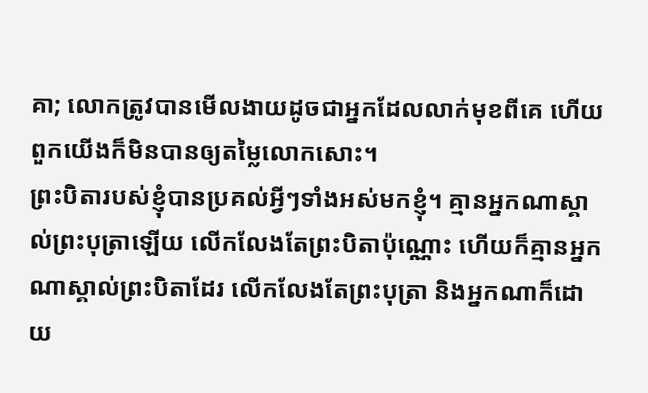គា; លោកត្រូវបានមើលងាយដូចជាអ្នកដែលលាក់មុខពីគេ ហើយពួកយើងក៏មិនបានឲ្យតម្លៃលោកសោះ។
ព្រះបិតារបស់ខ្ញុំបានប្រគល់អ្វីៗទាំងអស់មកខ្ញុំ។ គ្មានអ្នកណាស្គាល់ព្រះបុត្រាឡើយ លើកលែងតែព្រះបិតាប៉ុណ្ណោះ ហើយក៏គ្មានអ្នកណាស្គាល់ព្រះបិតាដែរ លើកលែងតែព្រះបុត្រា និងអ្នកណាក៏ដោយ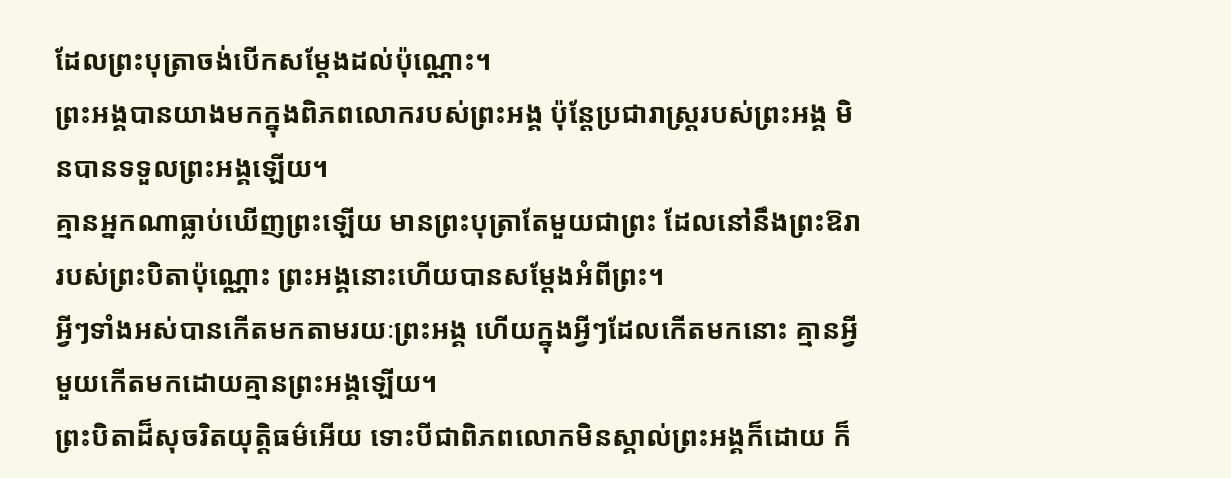ដែលព្រះបុត្រាចង់បើកសម្ដែងដល់ប៉ុណ្ណោះ។
ព្រះអង្គបានយាងមកក្នុងពិភពលោករបស់ព្រះអង្គ ប៉ុន្តែប្រជារាស្ត្ររបស់ព្រះអង្គ មិនបានទទួលព្រះអង្គឡើយ។
គ្មានអ្នកណាធ្លាប់ឃើញព្រះឡើយ មានព្រះបុត្រាតែមួយជាព្រះ ដែលនៅនឹងព្រះឱរារបស់ព្រះបិតាប៉ុណ្ណោះ ព្រះអង្គនោះហើយបានសម្ដែងអំពីព្រះ។
អ្វីៗទាំងអស់បានកើតមកតាមរយៈព្រះអង្គ ហើយក្នុងអ្វីៗដែលកើតមកនោះ គ្មានអ្វីមួយកើតមកដោយគ្មានព្រះអង្គឡើយ។
ព្រះបិតាដ៏សុចរិតយុត្តិធម៌អើយ ទោះបីជាពិភពលោកមិនស្គាល់ព្រះអង្គក៏ដោយ ក៏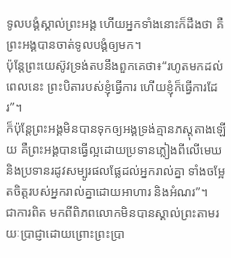ទូលបង្គំស្គាល់ព្រះអង្គ ហើយអ្នកទាំងនោះក៏ដឹងថា គឺព្រះអង្គបានចាត់ទូលបង្គំឲ្យមក។
ប៉ុន្តែព្រះយេស៊ូវទ្រង់តបនឹងពួកគេថា៖“រហូតមកដល់ពេលនេះ ព្រះបិតារបស់ខ្ញុំធ្វើការ ហើយខ្ញុំក៏ធ្វើការដែរ”។
ក៏ប៉ុន្តែព្រះអង្គមិនបានទុកឲ្យអង្គទ្រង់គ្មានភស្តុតាងឡើយ គឺព្រះអង្គបានធ្វើល្អដោយប្រទានភ្លៀងពីលើមេឃ និងប្រទានរដូវសម្បូរផលផ្លែដល់អ្នករាល់គ្នា ទាំងចម្អែតចិត្តរបស់អ្នករាល់គ្នាដោយអាហារ និងអំណរ”។
ជាការពិត មកពីពិភពលោកមិនបានស្គាល់ព្រះតាមរយៈប្រាជ្ញាដោយព្រោះព្រះប្រា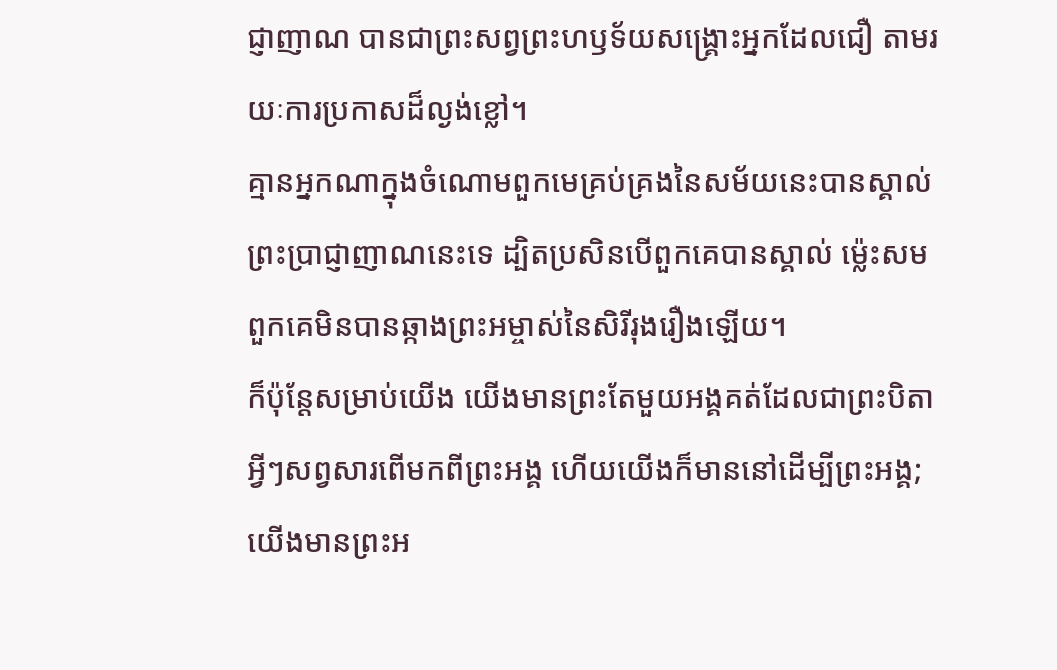ជ្ញាញាណ បានជាព្រះសព្វព្រះហឫទ័យសង្គ្រោះអ្នកដែលជឿ តាមរយៈការប្រកាសដ៏ល្ងង់ខ្លៅ។
គ្មានអ្នកណាក្នុងចំណោមពួកមេគ្រប់គ្រងនៃសម័យនេះបានស្គាល់ព្រះប្រាជ្ញាញាណនេះទេ ដ្បិតប្រសិនបើពួកគេបានស្គាល់ ម្ល៉េះសមពួកគេមិនបានឆ្កាងព្រះអម្ចាស់នៃសិរីរុងរឿងឡើយ។
ក៏ប៉ុន្តែសម្រាប់យើង យើងមានព្រះតែមួយអង្គគត់ដែលជាព្រះបិតា អ្វីៗសព្វសារពើមកពីព្រះអង្គ ហើយយើងក៏មាននៅដើម្បីព្រះអង្គ; យើងមានព្រះអ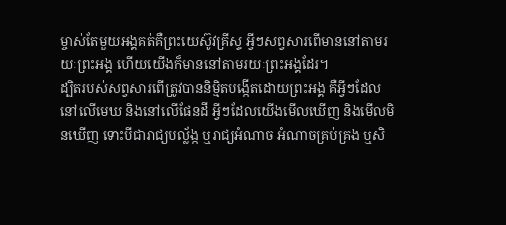ម្ចាស់តែមួយអង្គគត់គឺព្រះយេស៊ូវគ្រីស្ទ អ្វីៗសព្វសារពើមាននៅតាមរយៈព្រះអង្គ ហើយយើងក៏មាននៅតាមរយៈព្រះអង្គដែរ។
ដ្បិតរបស់សព្វសារពើត្រូវបាននិម្មិតបង្កើតដោយព្រះអង្គ គឺអ្វីៗដែលនៅលើមេឃ និងនៅលើផែនដី អ្វីៗដែលយើងមើលឃើញ និងមើលមិនឃើញ ទោះបីជារាជ្យបល្ល័ង្ក ឬរាជ្យអំណាច អំណាចគ្រប់គ្រង ឬសិ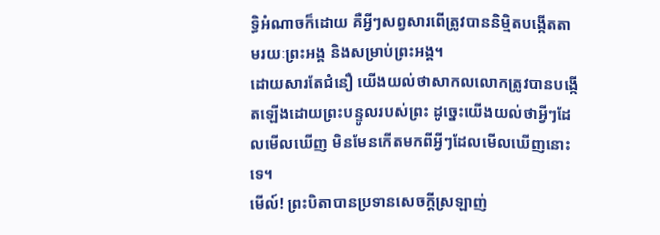ទ្ធិអំណាចក៏ដោយ គឺអ្វីៗសព្វសារពើត្រូវបាននិម្មិតបង្កើតតាមរយៈព្រះអង្គ និងសម្រាប់ព្រះអង្គ។
ដោយសារតែជំនឿ យើងយល់ថាសាកលលោកត្រូវបានបង្កើតឡើងដោយព្រះបន្ទូលរបស់ព្រះ ដូច្នេះយើងយល់ថាអ្វីៗដែលមើលឃើញ មិនមែនកើតមកពីអ្វីៗដែលមើលឃើញនោះទេ។
មើល៍! ព្រះបិតាបានប្រទានសេចក្ដីស្រឡាញ់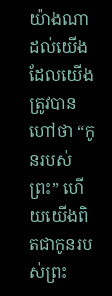យ៉ាងណាដល់យើង ដែលយើងត្រូវបានហៅថា “កូនរបស់ព្រះ” ហើយយើងពិតជាកូនរបស់ព្រះ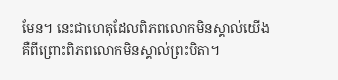មែន។ នេះជាហេតុដែលពិភពលោកមិនស្គាល់យើង គឺពីព្រោះពិភពលោកមិនស្គាល់ព្រះបិតា។